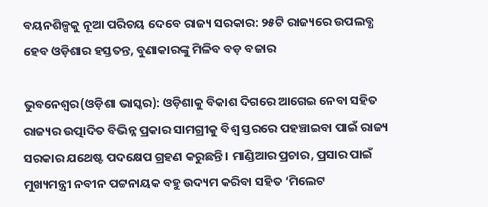ବୟନଶିଳ୍ପକୁ ନୂଆ ପରିଚୟ ଦେବେ ରାଜ୍ୟ ସରକାର: ୨୫ଟି ରାଜ୍ୟରେ ଉପଲବ୍ଧ ହେବ ଓଡ଼ିଶାର ହସ୍ତତନ୍ତ, ବୁଣାକାରଙ୍କୁ ମିଳିବ ବଡ଼ ବଜାର

ଭୁବନେଶ୍ୱର(ଓଡ଼ିଶା ଭାସ୍କର): ଓଡ଼ିଶାକୁ ବିକାଶ ଦିଗରେ ଆଗେଇ ନେବା ସହିତ ରାଜ୍ୟର ଉତ୍ପାଦିତ ବିଭିନ୍ନ ପ୍ରକାର ସାମଗ୍ରୀକୁ ବିଶ୍ୱ ସ୍ତରରେ ପହଞ୍ଚାଇବା ପାଇଁ ରାଜ୍ୟ ସରକାର ଯଥେଷ୍ଟ ପଦକ୍ଷେପ ଗ୍ରହଣ କରୁଛନ୍ତି । ମାଣ୍ଡିଆର ପ୍ରଚାର, ପ୍ରସାର ପାଇଁ ମୁଖ୍ୟମନ୍ତ୍ରୀ ନବୀନ ପଟ୍ଟନାୟକ ବହୁ ଉଦ୍ୟମ କରିବା ସହିତ ‘ମିଲେଟ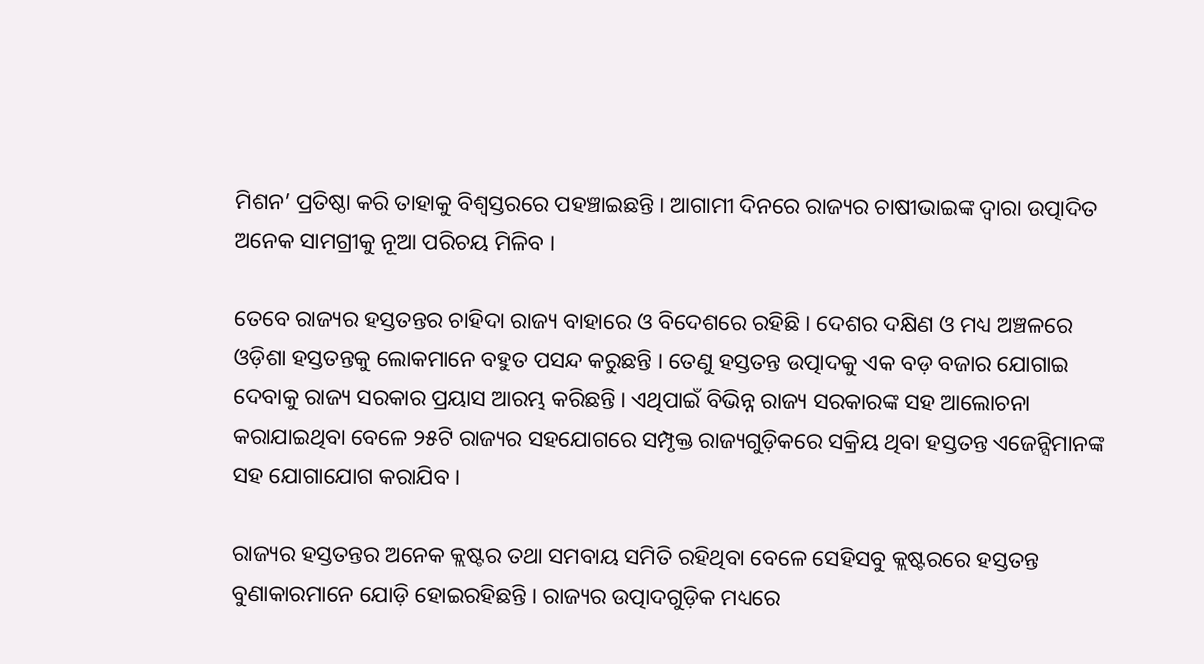ମିଶନ’ ପ୍ରତିଷ୍ଠା କରି ତାହାକୁ ବିଶ୍ୱସ୍ତରରେ ପହଞ୍ଚାଇଛନ୍ତି । ଆଗାମୀ ଦିନରେ ରାଜ୍ୟର ଚାଷୀଭାଇଙ୍କ ଦ୍ୱାରା ଉତ୍ପାଦିତ ଅନେକ ସାମଗ୍ରୀକୁ ନୂଆ ପରିଚୟ ମିଳିବ ।

ତେବେ ରାଜ୍ୟର ହସ୍ତତନ୍ତର ଚାହିଦା ରାଜ୍ୟ ବାହାରେ ଓ ବିଦେଶରେ ରହିଛି । ଦେଶର ଦକ୍ଷିଣ ଓ ମଧ୍ୟ ଅଞ୍ଚଳରେ ଓଡ଼ିଶା ହସ୍ତତନ୍ତକୁ ଲୋକମାନେ ବହୁତ ପସନ୍ଦ କରୁଛନ୍ତି । ତେଣୁ ହସ୍ତତନ୍ତ ଉତ୍ପାଦକୁ ଏକ ବଡ଼ ବଜାର ଯୋଗାଇ ଦେବାକୁ ରାଜ୍ୟ ସରକାର ପ୍ରୟାସ ଆରମ୍ଭ କରିଛନ୍ତି । ଏଥିପାଇଁ ବିଭିନ୍ନ ରାଜ୍ୟ ସରକାରଙ୍କ ସହ ଆଲୋଚନା କରାଯାଇଥିବା ବେଳେ ୨୫ଟି ରାଜ୍ୟର ସହଯୋଗରେ ସମ୍ପୃକ୍ତ ରାଜ୍ୟଗୁଡ଼ିକରେ ସକ୍ରିୟ ଥିବା ହସ୍ତତନ୍ତ ଏଜେନ୍ସିମାନଙ୍କ ସହ ଯୋଗାଯୋଗ କରାଯିବ ।

ରାଜ୍ୟର ହସ୍ତତନ୍ତର ଅନେକ କ୍ଲଷ୍ଟର ତଥା ସମବାୟ ସମିତି ରହିଥିବା ବେଳେ ସେହିସବୁ କ୍ଲଷ୍ଟରରେ ହସ୍ତତନ୍ତ ବୁଣାକାରମାନେ ଯୋଡ଼ି ହୋଇରହିଛନ୍ତି । ରାଜ୍ୟର ଉତ୍ପାଦଗୁଡ଼ିକ ମଧ୍ୟରେ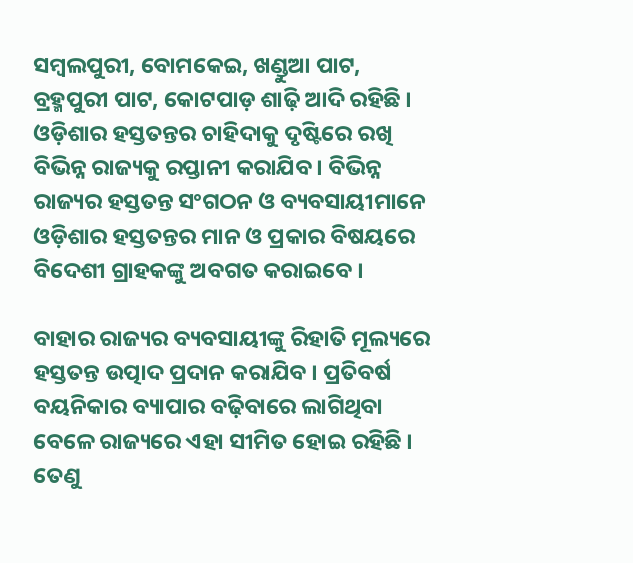ସମ୍ବଲପୁରୀ, ବୋମକେଇ, ଖଣ୍ଡୁଆ ପାଟ, ବ୍ରହ୍ମପୁରୀ ପାଟ, କୋଟପାଡ଼ ଶାଢ଼ି ଆଦି ରହିଛି । ଓଡ଼ିଶାର ହସ୍ତତନ୍ତର ଚାହିଦାକୁ ଦୃଷ୍ଟିରେ ରଖି ବିଭିନ୍ନ ରାଜ୍ୟକୁ ରପ୍ତାନୀ କରାଯିବ । ବିଭିନ୍ନ ରାଜ୍ୟର ହସ୍ତତନ୍ତ ସଂଗଠନ ଓ ବ୍ୟବସାୟୀମାନେ ଓଡ଼ିଶାର ହସ୍ତତନ୍ତର ମାନ ଓ ପ୍ରକାର ବିଷୟରେ ବିଦେଶୀ ଗ୍ରାହକଙ୍କୁ ଅବଗତ କରାଇବେ ।

ବାହାର ରାଜ୍ୟର ବ୍ୟବସାୟୀଙ୍କୁ ରିହାତି ମୂଲ୍ୟରେ ହସ୍ତତନ୍ତ ଉତ୍ପାଦ ପ୍ରଦାନ କରାଯିବ । ପ୍ରତିବର୍ଷ ବୟନିକାର ବ୍ୟାପାର ବଢ଼ିବାରେ ଲାଗିଥିବା ବେଳେ ରାଜ୍ୟରେ ଏହା ସୀମିତ ହୋଇ ରହିଛି । ତେଣୁ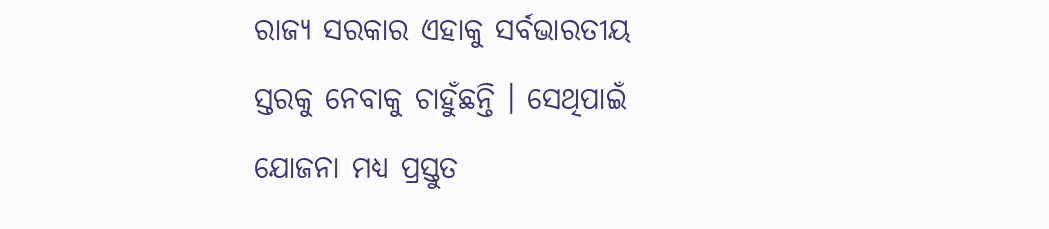ରାଜ୍ୟ ସରକାର ଏହାକୁ ସର୍ବଭାରତୀୟ ସ୍ତରକୁ ନେବାକୁ ଚାହୁଁଛନ୍ତି । ସେଥିପାଇଁ ଯୋଜନା ମଧ୍ୟ ପ୍ରସ୍ତୁତ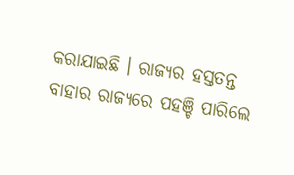କରାଯାଇଛି । ରାଜ୍ୟର ହସ୍ତତନ୍ତ ବାହାର ରାଜ୍ୟରେ ପହଞ୍ଚି ପାରିଲେ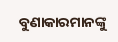ବୁଣାକାରମାନଙ୍କୁ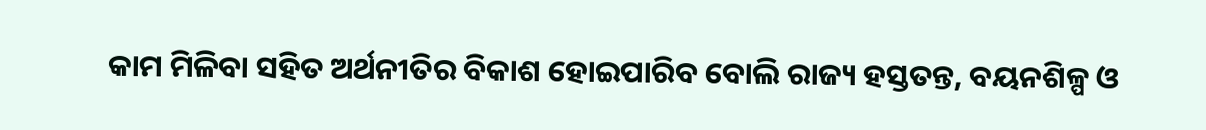କାମ ମିଳିବା ସହିତ ଅର୍ଥନୀତିର ବିକାଶ ହୋଇପାରିବ ବୋଲି ରାଜ୍ୟ ହସ୍ତତନ୍ତ, ବୟନଶିଳ୍ପ ଓ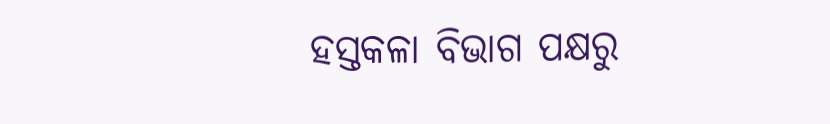ହସ୍ତକଳା ବିଭାଗ ପକ୍ଷରୁ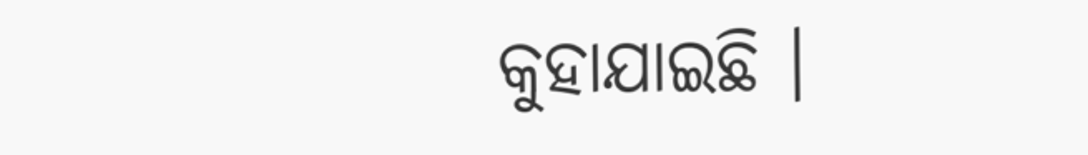କୁହାଯାଇଛି ।